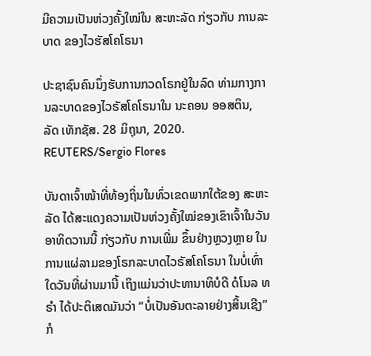ມີຄວາມເປັນຫ່ວງຄັ້ງໃໝ່ໃນ ສະຫະລັດ ກ່ຽວກັບ ການລະບາດ ຂອງໄວຮັສໂຄໂຣນາ

ປະຊາຊົນຄົນນຶ່ງຮັບການກວດໂຣກຢູ່ໃນລົດ ທ່າມກາງການລະບາດຂອງໄວຣັສໂຄໂຣນາໃນ ນະຄອນ ອອສຕິນ, ລັດ ເທັກຊັສ. 28 ມິຖຸນາ, 2020. REUTERS/Sergio Flores

ບັນດາເຈົ້າໜ້າທີ່ທ້ອງຖິ່ນໃນທົ່ວເຂດພາກໃຕ້ຂອງ ສະຫະລັດ ໄດ້ສະແດງຄວາມເປັນຫ່ວງຄັ້ງໃໝ່ຂອງເຂົາເຈົ້າໃນວັນອາທິດວານນີ້ ກ່ຽວກັບ ການເພີ່ມ ຂຶ້ນຢ່າງຫຼວງຫຼາຍ ໃນການແຜ່ລາມຂອງໂຣກລະບາດໄວຣັສໂຄໂຣນາ ໃນບໍ່ເທົ່າໃດວັນທີ່ຜ່ານມານີ້ ເຖິງແມ່ນວ່າປະທານາທິບໍດີ ດໍໂນລ ທຣຳ ໄດ້ປະຕິເສດມັນວ່າ “ບໍ່ເປັນອັນຕະລາຍຢ່າງສິ້ນເຊີງ” ກໍ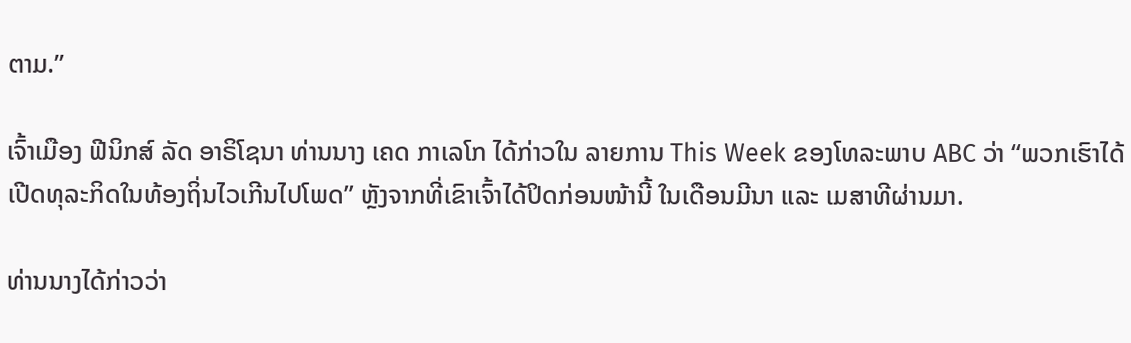ຕາມ.”

ເຈົ້າເມືອງ ຟີນິກສ໌ ລັດ ອາຣິໂຊນາ ທ່ານນາງ ເຄດ ກາເລໂກ ໄດ້ກ່າວໃນ ລາຍການ This Week ຂອງໂທລະພາບ ABC ວ່າ “ພວກເຮົາໄດ້ເປີດທຸລະກິດໃນທ້ອງຖິ່ນໄວເກີນໄປໂພດ” ຫຼັງຈາກທີ່ເຂົາເຈົ້າໄດ້ປິດກ່ອນໜ້ານີ້ ໃນເດືອນມີນາ ແລະ ເມສາທີຜ່ານມາ.

ທ່ານນາງໄດ້ກ່າວວ່າ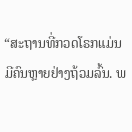“ສະຖານທີ່ກວດໂຣກແມ່ນມີຄົນຫຼາຍຢ່າງຖ້ວມລົ້ນ. ພ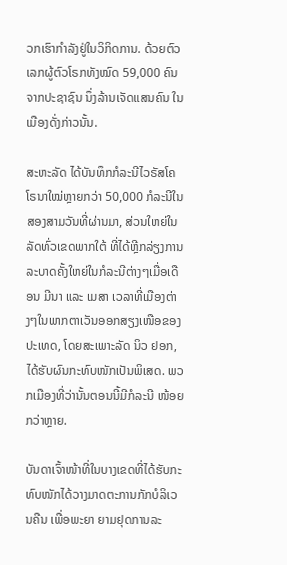ວກເຮົາກໍາລັງຢູ່ໃນວິກິດການ. ດ້ວຍຕົວເລກຜູ້ຕົວໂຣກທັງໝົດ 59,000 ຄົນຈາກປະຊາຊົນ ນຶ່ງລ້ານເຈັດແສນຄົນ ໃນເມືອງດັ່ງກ່າວນັ້ນ.

ສະຫະລັດ ໄດ້ບັນທຶກກໍລະນີໄວຣັສໂຄໂຣນາໃໝ່ຫຼາຍກວ່າ 50,000 ກໍລະນີໃນ ສອງສາມວັນທີ່ຜ່ານມາ, ສ່ວນໃຫຍ່ໃນລັດທົ່ວເຂດພາກໃຕ້ ທີ່ໄດ້ຫຼີກລ່ຽງການລະບາດຄັ້ງໃຫຍ່ໃນກໍລະນີຕ່າງໆເມື່ອເດືອນ ມີນາ ແລະ ເມສາ ເວລາທີ່ເມືອງຕ່າງໆໃນພາກຕາເວັນອອກສຽງເໜືອຂອງປະເທດ, ໂດຍສະເພາະລັດ ນິວ ຢອກ, ໄດ້ຮັບຜົນກະທົບໜັກເປັນພິເສດ. ພວກເມືອງທີ່ວ່ານັ້ນຕອນນີ້ມີກໍລະນີ ໜ້ອຍກວ່າຫຼາຍ.

ບັນດາເຈົ້າໜ້າທີ່ໃນບາງເຂດທີ່ໄດ້ຮັບກະທົບໜັກໄດ້ວາງມາດຕະການກັກບໍລິເວນຄືນ ເພື່ອພະຍາ ຍາມຢຸດການລະ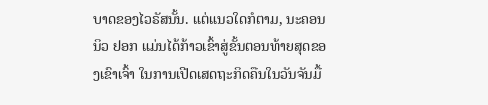ບາດຂອງໄວຣັສນັ້ນ. ແຕ່ແນວໃດກໍຕາມ, ນະຄອນ ນິວ ຢອກ ແມ່ນໄດ້ກ້າວເຂົ້າສູ່ຂັ້ນຕອນທ້າຍສຸດຂອງເຂົາເຈົ້າ ໃນການເປີດເສດຖະກິດຄືນໃນວັນຈັນມື້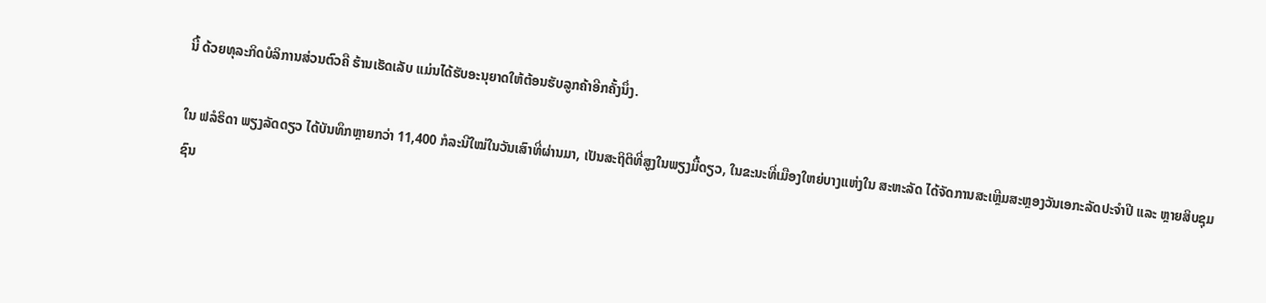ນີ້ ດ້ວຍທຸລະກິດບໍລິການສ່ວນຕົວຄື ຮ້ານເຮັດເລັບ ແມ່ນໄດ້ຮັບອະນຸຍາດໃຫ້ຕ້ອນຮັບລູກຄ້າອີກຄັ້ງນຶ່ງ.

ໃນ ຟລໍຣິດາ ພຽງລັດດຽວ ໄດ້ບັນທຶກຫຼາຍກວ່າ 11,400 ກໍລະນີໃໝ່ໃນວັນເສົາທີ່ຜ່ານມາ, ເປັນສະຖິຕິທີ່ສູງໃນພຽງມື້ດຽວ, ໃນຂະນະທີ່ເມືອງໃຫຍ່ບາງແຫ່ງໃນ ສະຫະລັດ ໄດ້ຈັດການສະເຫຼີມສະຫຼອງວັນເອກະລັດປະຈຳປີ ແລະ ຫຼາຍສິບຊຸມ ຊົນ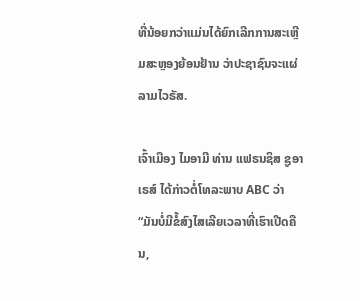ທີ່ນ້ອຍກວ່າແມ່ນໄດ້ຍົກເລີກການສະເຫຼີມສະຫຼອງຍ້ອນຢ້ານ ວ່າປະຊາຊົນຈະແຜ່ລາມໄວຣັສ.

ເຈົ້າເມືອງ ໄມອາມີ ທ່ານ ແຟຣນຊິສ ຊູອາເຣສ໌ ໄດ້ກ່າວຕໍ່ໂທລະພາບ ABC ວ່າ “ມັນບໍ່ມີຂໍ້ສົງໄສເລີຍເວລາທີ່ເຮົາເປີດຄືນ,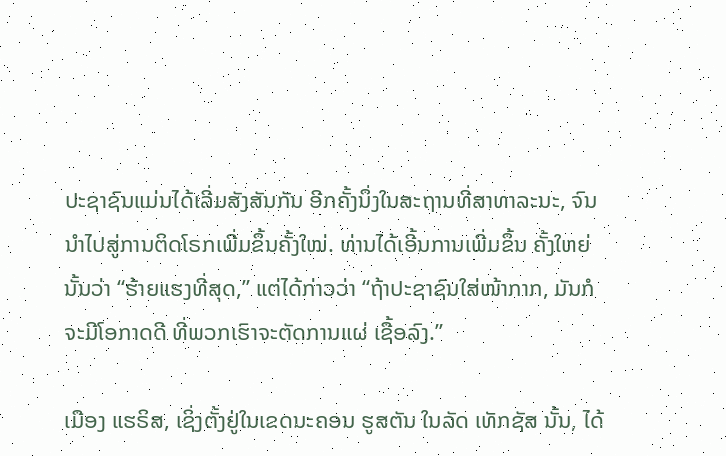ປະຊາຊົນແມ່ນໄດ້ເລີ່ມສັງສັນກັນ ອີກຄັ້ງນຶ່ງໃນສະຖານທີ່ສາທາລະນະ, ຈົນນຳໄປສູ່ການຕິດໂຣກເພີ່ມຂຶ້ນຄັ້ງໃໝ່. ທ່ານໄດ້ເອີ້ນການເພີ່ມຂຶ້ນ ຄັ້ງໃຫຍ່ນັ້ນວ່າ “ຮ້າຍແຮງທີ່ສຸດ,” ແຕ່ໄດ້ກ່າວວ່າ “ຖ້າປະຊາຊົນໃສ່ໜ້າກາກ, ມັນກໍຈະມີໂອກາດດີ ທີ່ພວກເຮົາຈະຕັດການແຜ່ ເຊື້ອລົງ.”

ເມືອງ ແຮຣິສ, ເຊິ່ງຕັ້ງຢູ່ໃນເຂດນະຄອນ ຮູສຕັນ ໃນລັດ ເທັກຊັສ ນັ້ນ, ໄດ້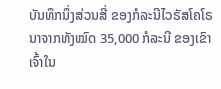ບັນທຶກນຶ່ງສ່ວນສີ່ ຂອງກໍລະນີໄວຣັສໂຄໂຣນາຈາກທັງໝົດ 35,000 ກໍລະນີ ຂອງເຂົາເຈົ້າໃນ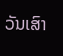ວັນເສົາ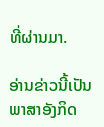ທີ່ຜ່ານມາ.

ອ່ານຂ່າວນີ້ເປັນພາສາອັງກິດ